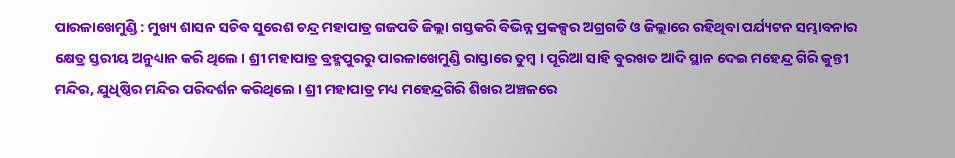ପାରଳାଖେମୁଣ୍ଡି : ମୁଖ୍ୟ ଶାସନ ସଚିବ ସୁରେଶ ଚନ୍ଦ୍ର ମହାପାତ୍ର ଗଜପତି ଜିଲ୍ଲା ଗସ୍ତକରି ବିଭିନ୍ନ ପ୍ରକଳ୍ପର ଅଗ୍ରଗତି ଓ ଜିଲ୍ଲାରେ ରହିଥିବା ପର୍ଯ୍ୟଟନ ସମ୍ଭାବନାର କ୍ଷେତ୍ର ସ୍ତରୀୟ ଅନୁଧ୍ୟାନ କରି ଥିଲେ । ଶ୍ରୀ ମହାପାତ୍ର ବ୍ରହ୍ମପୁରରୁ ପାରଳାଖେମୁଣ୍ଡି ରାସ୍ତାରେ ତୁମ୍ବ । ପୂରିଆ ସାହି ବୁରଖତ ଆଦି ସ୍ଥାନ ଦେଇ ମହେନ୍ଦ୍ର ଗିରି କୁନ୍ତୀ ମନ୍ଦିର, ଯୁଧିଷ୍ଠିର ମନ୍ଦିର ପରିଦର୍ଶନ କରିଥିଲେ । ଶ୍ରୀ ମହାପାତ୍ର ମଧ୍ୟ ମହେନ୍ଦ୍ରଗିରି ଶିଖର ଅଞ୍ଚଳରେ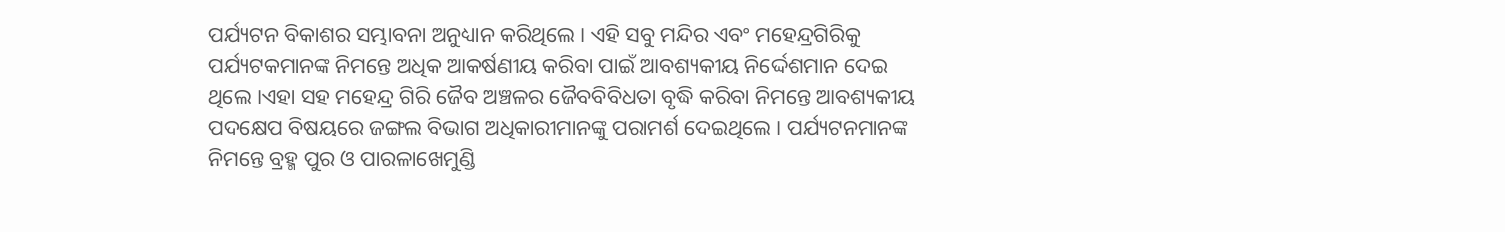ପର୍ଯ୍ୟଟନ ବିକାଶର ସମ୍ଭାବନା ଅନୁଧ୍ୟାନ କରିଥିଲେ । ଏହି ସବୁ ମନ୍ଦିର ଏବଂ ମହେନ୍ଦ୍ରଗିରିକୁ ପର୍ଯ୍ୟଟକମାନଙ୍କ ନିମନ୍ତେ ଅଧିକ ଆକର୍ଷଣୀୟ କରିବା ପାଇଁ ଆବଶ୍ୟକୀୟ ନିର୍ଦ୍ଦେଶମାନ ଦେଇ ଥିଲେ ।ଏହା ସହ ମହେନ୍ଦ୍ର ଗିରି ଜୈବ ଅଞ୍ଚଳର ଜୈବବିବିଧତା ବୃଦ୍ଧି କରିବା ନିମନ୍ତେ ଆବଶ୍ୟକୀୟ ପଦକ୍ଷେପ ବିଷୟରେ ଜଙ୍ଗଲ ବିଭାଗ ଅଧିକାରୀମାନଙ୍କୁ ପରାମର୍ଶ ଦେଇଥିଲେ । ପର୍ଯ୍ୟଟନମାନଙ୍କ ନିମନ୍ତେ ବ୍ରହ୍ମ ପୁର ଓ ପାରଳାଖେମୁଣ୍ଡି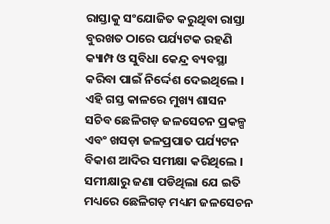ରାସ୍ତାକୁ ସଂଯୋଜିତ କରୁଥିବା ରାସ୍ତା ବୁରଖତ ଠାରେ ପର୍ଯ୍ୟଟକ ରହଣି କ୍ୟାମ୍ପ ଓ ସୁବିଧା କେନ୍ଦ୍ର ବ୍ୟବସ୍ଥା କରିବା ପାଇଁ ନିର୍ଦ୍ଦେଶ ଦେଇଥିଲେ । ଏହି ଗସ୍ତ କାଳରେ ମୁଖ୍ୟ ଶାସନ ସଚିବ ଛେଳିଗଡ଼ ଜଳସେଚନ ପ୍ରକଳ୍ପ ଏବଂ ଖସଡ଼ା ଜଳପ୍ରପାତ ପର୍ଯ୍ୟଟନ ବିକାଶ ଆଦିର ସମୀକ୍ଷା କରିଥିଲେ । ସମୀକ୍ଷାରୁ ଜଣା ପଡିଥିଲା ଯେ ଇତି ମଧ୍ୟରେ ଛେଳିଗଡ଼ ମଧ୍ୟମ ଜଳସେଚନ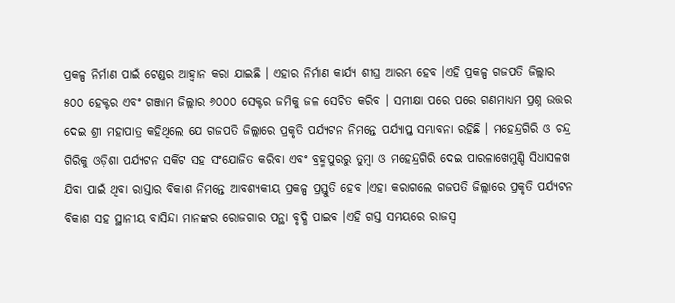ପ୍ରକଳ୍ପ ନିର୍ମାଣ ପାଇଁ ଟେଣ୍ଡର ଆହ୍ୱାନ କରା ଯାଇଛି । ଏହାର ନିର୍ମାଣ କାର୍ଯ୍ୟ ଶୀଘ୍ର ଆରମ୍ଭ ହେବ ।ଏହି ପ୍ରକଳ୍ପ ଗଜପତି ଜିଲ୍ଲାର ୫୦୦ ହେକ୍ଟର ଏବଂ ଗଞ୍ଜାମ ଜିଲ୍ଲାର ୬୦୦୦ ସେକ୍ଟର ଜମିକୁ ଜଳ ସେଚିତ କରିବ । ସମୀକ୍ଷା ପରେ ପରେ ଗଣମାଧ୍ୟମ ପ୍ରଶ୍ନ ଉତ୍ତର ଦେଇ ଶ୍ରୀ ମହାପାତ୍ର କହିଥିଲେ ଯେ ଗଜପତି ଜିଲ୍ଲାରେ ପ୍ରକୃତି ପର୍ଯ୍ୟଟନ ନିମନ୍ତେ ପର୍ଯ୍ୟାପ୍ତ ସମ୍ଭାବନା ରହିଛି । ମହେନ୍ଦ୍ରଗିରି ଓ ଚନ୍ଦ୍ର ଗିରିକୁ ଓଡ଼ିଶା ପର୍ଯ୍ୟଟନ ସର୍କିଟ ସହ ସଂଯୋଜିତ କରିବା ଏବଂ ବ୍ରହ୍ମପୁରରୁ ତୁମ୍ବା ଓ ମହେନ୍ଦ୍ରଗିରି ଦେଇ ପାରଳାଖେମୁଣ୍ଡି ସିଧାସଳଖ ଯିବା ପାଇଁ ଥିବା ରାସ୍ତାର ବିକାଶ ନିମନ୍ତେ ଆବଶ୍ୟକୀୟ ପ୍ରକଳ୍ପ ପ୍ରସ୍ତୁତି ହେବ ।ଏହା କରାଗଲେ ଗଜପତି ଜିଲ୍ଲାରେ ପ୍ରକୃତି ପର୍ଯ୍ୟଟନ ବିକାଶ ସହ ସ୍ଥାନୀୟ ବାସିନ୍ଦା ମାନଙ୍କର ରୋଜଗାର ପନ୍ଥା ବୃଦ୍ଧି ପାଇବ ।ଏହି ଗସ୍ତ ସମୟରେ ରାଜସ୍ୱ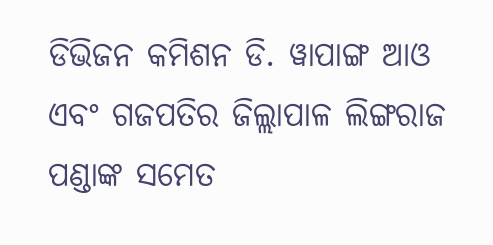ଡିଭିଜନ କମିଶନ ଡି. ୱାପାଙ୍ଗ ଆଓ ଏବଂ ଗଜପତିର ଜିଲ୍ଲାପାଳ ଲିଙ୍ଗରାଜ ପଣ୍ଡାଙ୍କ ସମେତ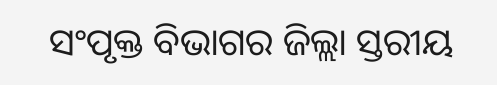ସଂପୃକ୍ତ ବିଭାଗର ଜିଲ୍ଲା ସ୍ତରୀୟ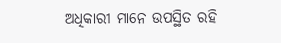ଅଧିକାରୀ ମାନେ ଉପସ୍ଥିତ ରହି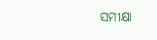ସମୀକ୍ଷା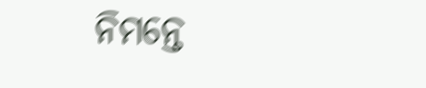ନିମନ୍ତେ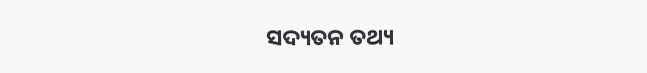ସଦ୍ୟତନ ତଥ୍ୟ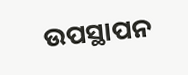ଉପସ୍ଥାପନ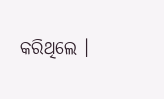କରିଥିଲେ ।